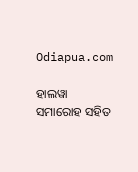Odiapua.com

ହାଲୱା ସମାରୋହ ସହିତ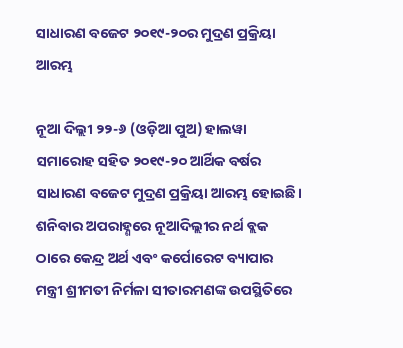ସାଧାରଣ ବଜେଟ ୨୦୧୯-୨୦ର ମୁଦ୍ରଣ ପ୍ରକ୍ରିୟା ଆରମ୍ଭ

ନୂଆ ଦିଲ୍ଲୀ ୨୨-୬ (ଓଡ଼ିଆ ପୁଅ) ହାଲୱା ସମାରୋହ ସହିତ ୨୦୧୯-୨୦ ଆର୍ଥିକ ବର୍ଷର ସାଧାରଣ ବଜେଟ ମୁଦ୍ରଣ ପ୍ରକ୍ରିୟା ଆରମ୍ଭ ହୋଇଛି। ଶନିବାର ଅପରାହ୍ଣରେ ନୂଆଦିଲ୍ଲୀର ନର୍ଥ ବ୍ଲକ ଠାରେ କେନ୍ଦ୍ର ଅର୍ଥ ଏବଂ କର୍ପୋରେଟ ବ୍ୟାପାର ମନ୍ତ୍ରୀ ଶ୍ରୀମତୀ ନିର୍ମଳା ସୀତାରମଣଙ୍କ ଉପସ୍ଥିତିରେ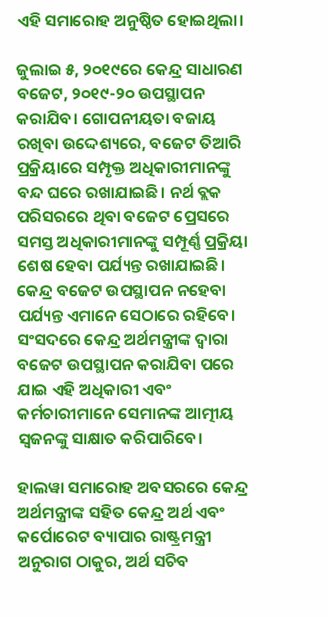ଏହି ସମାରୋହ ଅନୁଷ୍ଠିତ ହୋଇଥିଲା।

ଜୁଲାଇ ୫, ୨୦୧୯ରେ କେନ୍ଦ୍ର ସାଧାରଣ ବଜେଟ, ୨୦୧୯-୨୦ ଉପସ୍ଥାପନ କରାଯିବ। ଗୋପନୀୟତା ବଜାୟ ରଖିବା ଉଦ୍ଦେଶ୍ୟରେ, ବଜେଟ ତିଆରି ପ୍ରକ୍ରିୟାରେ ସମ୍ପୃକ୍ତ ଅଧିକାରୀମାନଙ୍କୁ ବନ୍ଦ ଘରେ ରଖାଯାଇଛି। ନର୍ଥ ବ୍ଲକ ପରିସରରେ ଥିବା ବଜେଟ ପ୍ରେସରେ ସମସ୍ତ ଅଧିକାରୀମାନଙ୍କୁ ସମ୍ପୂର୍ଣ୍ଣ ପ୍ରକ୍ରିୟା ଶେଷ ହେବା ପର୍ଯ୍ୟନ୍ତ ରଖାଯାଇଛି। କେନ୍ଦ୍ର ବଜେଟ ଉପସ୍ଥାପନ ନହେବା ପର୍ଯ୍ୟନ୍ତ ଏମାନେ ସେଠାରେ ରହିବେ। ସଂସଦରେ କେନ୍ଦ୍ର ଅର୍ଥମନ୍ତ୍ରୀଙ୍କ ଦ୍ୱାରା ବଜେଟ ଉପସ୍ଥାପନ କରାଯିବା ପରେ ଯାଇ ଏହି ଅଧିକାରୀ ଏବଂ କର୍ମଚାରୀମାନେ ସେମାନଙ୍କ ଆତ୍ମୀୟ ସ୍ୱଜନଙ୍କୁ ସାକ୍ଷାତ କରିପାରିବେ।

ହାଲୱା ସମାରୋହ ଅବସରରେ କେନ୍ଦ୍ର ଅର୍ଥମନ୍ତ୍ରୀଙ୍କ ସହିତ କେନ୍ଦ୍ର ଅର୍ଥ ଏବଂ କର୍ପୋରେଟ ବ୍ୟାପାର ରାଷ୍ଟ୍ରମନ୍ତ୍ରୀ ଅନୁରାଗ ଠାକୁର, ଅର୍ଥ ସଚିବ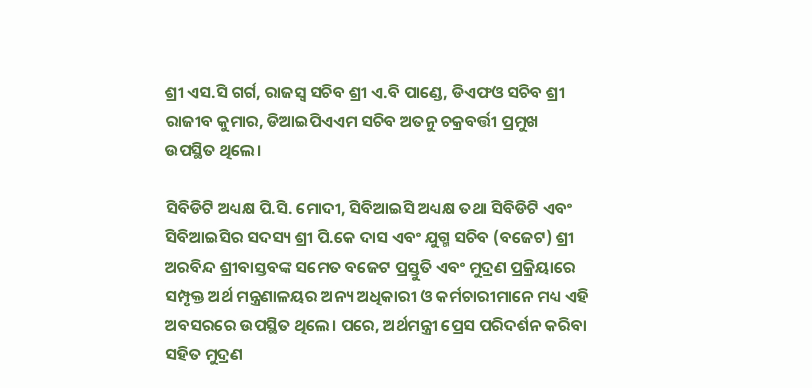ଶ୍ରୀ ଏସ.ସି ଗର୍ଗ, ରାଜସ୍ୱ ସଚିବ ଶ୍ରୀ ଏ.ବି ପାଣ୍ଡେ, ଡିଏଫଓ ସଚିବ ଶ୍ରୀ ରାଜୀବ କୁମାର, ଡିଆଇପିଏଏମ ସଚିବ ଅତନୁ ଚକ୍ରବର୍ତ୍ତୀ ପ୍ରମୁଖ ଉପସ୍ଥିତ ଥିଲେ।

ସିବିଡିଟି ଅଧ୍ୟକ୍ଷ ପି.ସି. ମୋଦୀ, ସିବିଆଇସି ଅଧ୍ୟକ୍ଷ ତଥା ସିବିଡିଟି ଏବଂ ସିବିଆଇସିର ସଦସ୍ୟ ଶ୍ରୀ ପି.କେ ଦାସ ଏବଂ ଯୁଗ୍ମ ସଚିବ (ବଜେଟ) ଶ୍ରୀ ଅରବିନ୍ଦ ଶ୍ରୀବାସ୍ତବଙ୍କ ସମେତ ବଜେଟ ପ୍ରସ୍ତୁତି ଏବଂ ମୁଦ୍ରଣ ପ୍ରକ୍ରିୟାରେ ସମ୍ପୃକ୍ତ ଅର୍ଥ ମନ୍ତ୍ରଣାଳୟର ଅନ୍ୟ ଅଧିକାରୀ ଓ କର୍ମଚାରୀମାନେ ମଧ୍ୟ ଏହି ଅବସରରେ ଉପସ୍ଥିତ ଥିଲେ। ପରେ, ଅର୍ଥମନ୍ତ୍ରୀ ପ୍ରେସ ପରିଦର୍ଶନ କରିବା ସହିତ ମୁଦ୍ରଣ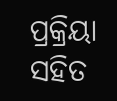ପ୍ରକ୍ରିୟା ସହିତ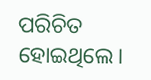ପରିଚିତ ହୋଇଥିଲେ।